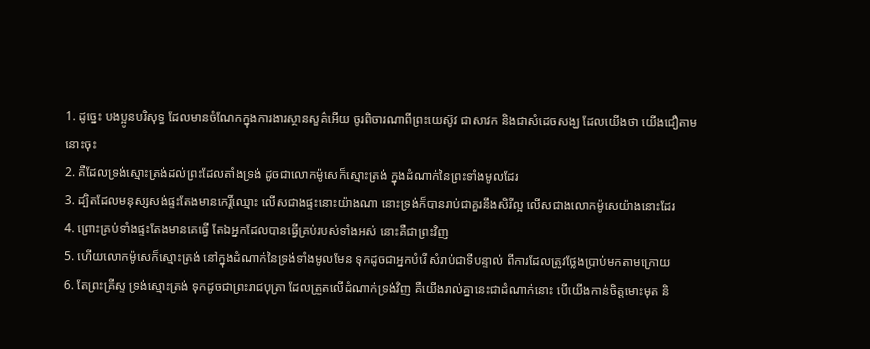1. ដូច្នេះ បងប្អូនបរិសុទ្ធ ដែលមានចំណែកក្នុងការងារស្ថានសួគ៌អើយ ចូរពិចារណាពីព្រះយេស៊ូវ ជាសាវក និងជាសំដេចសង្ឃ ដែលយើងថា យើងជឿតាមនោះចុះ
2. គឺដែលទ្រង់ស្មោះត្រង់ដល់ព្រះដែលតាំងទ្រង់ ដូចជាលោកម៉ូសេក៏ស្មោះត្រង់ ក្នុងដំណាក់នៃព្រះទាំងមូលដែរ
3. ដ្បិតដែលមនុស្សសង់ផ្ទះតែងមានកេរ្តិ៍ឈ្មោះ លើសជាងផ្ទះនោះយ៉ាងណា នោះទ្រង់ក៏បានរាប់ជាគួរនឹងសិរីល្អ លើសជាងលោកម៉ូសេយ៉ាងនោះដែរ
4. ព្រោះគ្រប់ទាំងផ្ទះតែងមានគេធ្វើ តែឯអ្នកដែលបានធ្វើគ្រប់របស់ទាំងអស់ នោះគឺជាព្រះវិញ
5. ហើយលោកម៉ូសេក៏ស្មោះត្រង់ នៅក្នុងដំណាក់នៃទ្រង់ទាំងមូលមែន ទុកដូចជាអ្នកបំរើ សំរាប់ជាទីបន្ទាល់ ពីការដែលត្រូវថ្លែងប្រាប់មកតាមក្រោយ
6. តែព្រះគ្រីស្ទ ទ្រង់ស្មោះត្រង់ ទុកដូចជាព្រះរាជបុត្រា ដែលត្រួតលើដំណាក់ទ្រង់វិញ គឺយើងរាល់គ្នានេះជាដំណាក់នោះ បើយើងកាន់ចិត្តមោះមុត និ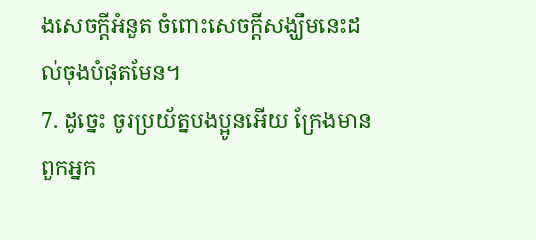ងសេចក្ដីអំនួត ចំពោះសេចក្ដីសង្ឃឹមនេះដល់ចុងបំផុតមែន។
7. ដូច្នេះ ចូរប្រយ័ត្នបងប្អូនអើយ ក្រែងមានពួកអ្នក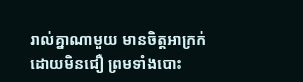រាល់គ្នាណាមួយ មានចិត្តអាក្រក់ ដោយមិនជឿ ព្រមទាំងបោះ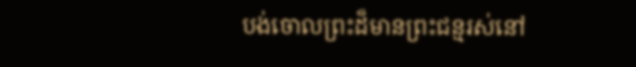បង់ចោលព្រះដ៏មានព្រះជន្មរស់នៅ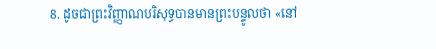8. ដូចជាព្រះវិញ្ញាណបរិសុទ្ធបានមានព្រះបន្ទូលថា «នៅ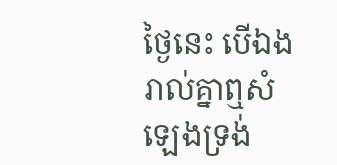ថ្ងៃនេះ បើឯងរាល់គ្នាឮសំឡេងទ្រង់